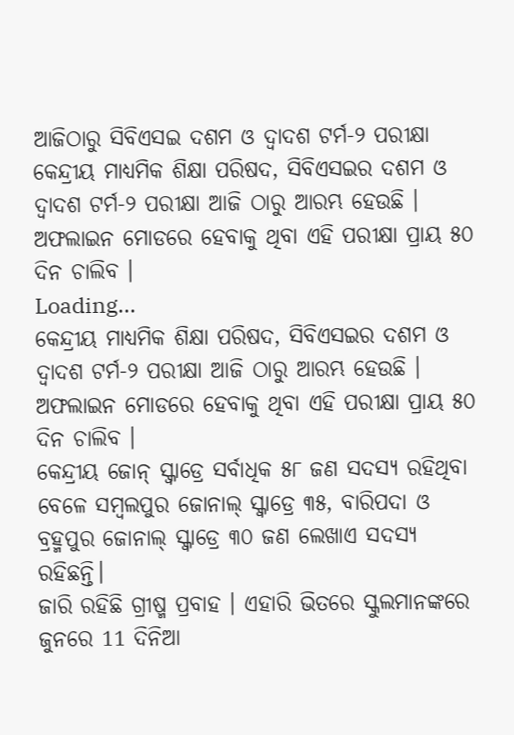ଆଜିଠାରୁ ସିବିଏସଇ ଦଶମ ଓ ଦ୍ୱାଦଶ ଟର୍ମ-୨ ପରୀକ୍ଷା
କେନ୍ଦ୍ରୀୟ ମାଧ୍ୟମିକ ଶିକ୍ଷା ପରିଷଦ, ସିବିଏସଇର ଦଶମ ଓ ଦ୍ୱାଦଶ ଟର୍ମ-୨ ପରୀକ୍ଷା ଆଜି ଠାରୁ ଆରମ୍ଭ ହେଉଛି । ଅଫଲାଇନ ମୋଡରେ ହେବାକୁ ଥିବା ଏହି ପରୀକ୍ଷା ପ୍ରାୟ ୫୦ ଦିନ ଚାଲିବ ।
Loading...
କେନ୍ଦ୍ରୀୟ ମାଧ୍ୟମିକ ଶିକ୍ଷା ପରିଷଦ, ସିବିଏସଇର ଦଶମ ଓ ଦ୍ୱାଦଶ ଟର୍ମ-୨ ପରୀକ୍ଷା ଆଜି ଠାରୁ ଆରମ୍ଭ ହେଉଛି । ଅଫଲାଇନ ମୋଡରେ ହେବାକୁ ଥିବା ଏହି ପରୀକ୍ଷା ପ୍ରାୟ ୫୦ ଦିନ ଚାଲିବ ।
କେନ୍ଦ୍ରୀୟ ଜୋନ୍ ସ୍କ୍ବାଡ୍ରେ ସର୍ବାଧିକ ୫୮ ଜଣ ସଦସ୍ୟ ରହିଥିବା ବେଳେ ସମ୍ବଲପୁର ଜୋନାଲ୍ ସ୍କ୍ବାଡ୍ରେ ୩୫, ବାରିପଦା ଓ ବ୍ରହ୍ମପୁର ଜୋନାଲ୍ ସ୍କ୍ବାଡ୍ରେ ୩୦ ଜଣ ଲେଖାଏ ସଦସ୍ୟ ରହିଛନ୍ତି।
ଜାରି ରହିଛି ଗ୍ରୀଷ୍ମ ପ୍ରବାହ । ଏହାରି ଭିତରେ ସ୍କୁଲମାନଙ୍କରେ ଜୁନରେ 11 ଦିନିଆ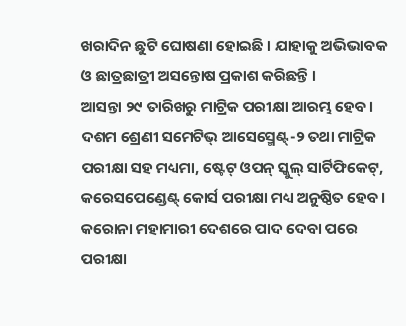ଖରାଦିନ ଛୁଟି ଘୋଷଣା ହୋଇଛି । ଯାହାକୁ ଅଭିଭାବକ ଓ ଛାତ୍ରଛାତ୍ରୀ ଅସନ୍ତୋଷ ପ୍ରକାଶ କରିଛନ୍ତି ।
ଆସନ୍ତା ୨୯ ତାରିଖରୁ ମାଟ୍ରିକ ପରୀକ୍ଷା ଆରମ୍ଭ ହେବ। ଦଶମ ଶ୍ରେଣୀ ସମେଟିଭ୍ ଆସେସ୍ମେଣ୍ଟ୍-୨ ତଥା ମାଟ୍ରିକ ପରୀକ୍ଷା ସହ ମଧ୍ୟମା, ଷ୍ଟେଟ୍ ଓପନ୍ ସ୍କୁଲ୍ ସାର୍ଟିଫିକେଟ୍, କରେସପେଣ୍ଡେଣ୍ଟ୍ କୋର୍ସ ପରୀକ୍ଷା ମଧ୍ୟ ଅନୁଷ୍ଠିତ ହେବ।
କରୋନା ମହାମାରୀ ଦେଶରେ ପାଦ ଦେବା ପରେ ପରୀକ୍ଷା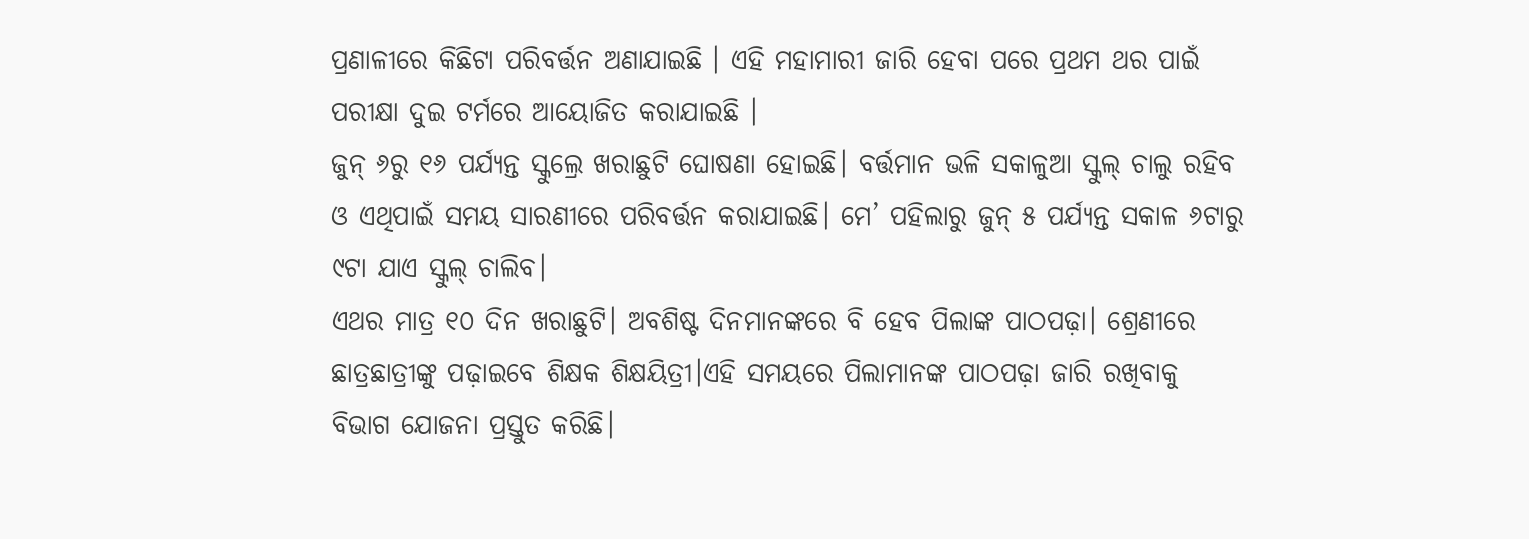ପ୍ରଣାଳୀରେ କିଛିଟା ପରିବର୍ତ୍ତନ ଅଣାଯାଇଛି । ଏହି ମହାମାରୀ ଜାରି ହେବା ପରେ ପ୍ରଥମ ଥର ପାଇଁ ପରୀକ୍ଷା ଦୁଇ ଟର୍ମରେ ଆୟୋଜିତ କରାଯାଇଛି ।
ଜୁନ୍ ୬ରୁ ୧୬ ପର୍ଯ୍ୟନ୍ତ ସ୍କୁଲ୍ରେ ଖରାଛୁଟି ଘୋଷଣା ହୋଇଛି। ବର୍ତ୍ତମାନ ଭଳି ସକାଳୁଆ ସ୍କୁଲ୍ ଚାଲୁ ରହିବ ଓ ଏଥିପାଇଁ ସମୟ ସାରଣୀରେ ପରିବର୍ତ୍ତନ କରାଯାଇଛି। ମେ’ ପହିଲାରୁ ଜୁନ୍ ୫ ପର୍ଯ୍ୟନ୍ତ ସକାଳ ୬ଟାରୁ ୯ଟା ଯାଏ ସ୍କୁଲ୍ ଚାଲିବ।
ଏଥର ମାତ୍ର ୧୦ ଦିନ ଖରାଛୁଟି। ଅବଶିଷ୍ଟ ଦିନମାନଙ୍କରେ ବି ହେବ ପିଲାଙ୍କ ପାଠପଢ଼ା। ଶ୍ରେଣୀରେ ଛାତ୍ରଛାତ୍ରୀଙ୍କୁ ପଢ଼ାଇବେ ଶିକ୍ଷକ ଶିକ୍ଷୟିତ୍ରୀ।ଏହି ସମୟରେ ପିଲାମାନଙ୍କ ପାଠପଢ଼ା ଜାରି ରଖିବାକୁ ବିଭାଗ ଯୋଜନା ପ୍ରସ୍ତୁତ କରିଛି।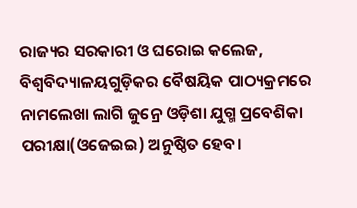ରାଜ୍ୟର ସରକାରୀ ଓ ଘରୋଇ କଲେଜ, ବିଶ୍ବବିଦ୍ୟାଳୟଗୁଡ଼ିକର ବୈଷୟିକ ପାଠ୍ୟକ୍ରମରେ ନାମଲେଖା ଲାଗି ଜୁନ୍ରେ ଓଡ଼ିଶା ଯୁଗ୍ମ ପ୍ରବେଶିକା ପରୀକ୍ଷା(ଓଜେଇଇ) ଅନୁଷ୍ଠିତ ହେବ।